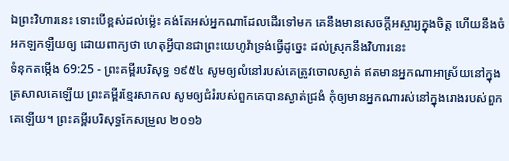ឯព្រះវិហារនេះ ទោះបើខ្ពស់ដល់ម៉្លេះ គង់តែអស់អ្នកណាដែលដើរទៅមក គេនឹងមានសេចក្ដីអស្ចារ្យក្នុងចិត្ត ហើយនឹងចំអកឡកឡឺយឲ្យ ដោយពាក្យថា ហេតុអ្វីបានជាព្រះយេហូវ៉ាទ្រង់ធ្វើដូច្នេះ ដល់ស្រុកនឹងវិហារនេះ
ទំនុកតម្កើង 69:25 - ព្រះគម្ពីរបរិសុទ្ធ ១៩៥៤ សូមឲ្យលំនៅរបស់គេត្រូវចោលស្ងាត់ ឥតមានអ្នកណាអាស្រ័យនៅក្នុងត្រសាលគេឡើយ ព្រះគម្ពីរខ្មែរសាកល សូមឲ្យជំរំរបស់ពួកគេបានស្ងាត់ជ្រងំ កុំឲ្យមានអ្នកណារស់នៅក្នុងរោងរបស់ពួកគេឡើយ។ ព្រះគម្ពីរបរិសុទ្ធកែសម្រួល ២០១៦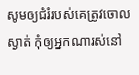សូមឲ្យជំរំរបស់គេត្រូវចោលស្ងាត់ កុំឲ្យអ្នកណារស់នៅ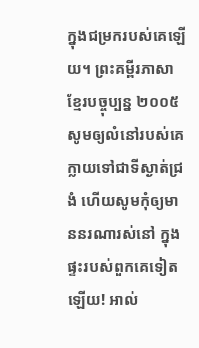ក្នុងជម្រករបស់គេឡើយ។ ព្រះគម្ពីរភាសាខ្មែរបច្ចុប្បន្ន ២០០៥ សូមឲ្យលំនៅរបស់គេក្លាយទៅជាទីស្ងាត់ជ្រងំ ហើយសូមកុំឲ្យមាននរណារស់នៅ ក្នុងផ្ទះរបស់ពួកគេទៀតឡើយ! អាល់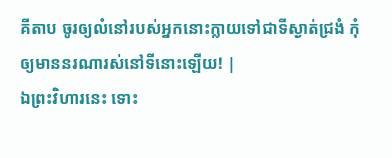គីតាប ចូរឲ្យលំនៅរបស់អ្នកនោះក្លាយទៅជាទីស្ងាត់ជ្រងំ កុំឲ្យមាននរណារស់នៅទីនោះឡើយ! |
ឯព្រះវិហារនេះ ទោះ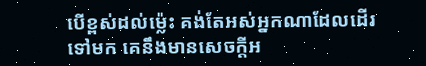បើខ្ពស់ដល់ម៉្លេះ គង់តែអស់អ្នកណាដែលដើរទៅមក គេនឹងមានសេចក្ដីអ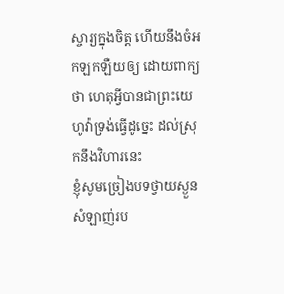ស្ចារ្យក្នុងចិត្ត ហើយនឹងចំអកឡកឡឺយឲ្យ ដោយពាក្យថា ហេតុអ្វីបានជាព្រះយេហូវ៉ាទ្រង់ធ្វើដូច្នេះ ដល់ស្រុកនឹងវិហារនេះ
ខ្ញុំសូមច្រៀងបទថ្វាយស្ងួនសំឡាញ់រប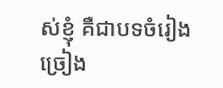ស់ខ្ញុំ គឺជាបទចំរៀង ច្រៀង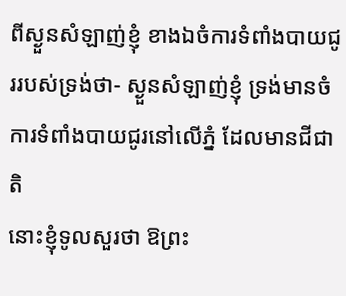ពីស្ងួនសំឡាញ់ខ្ញុំ ខាងឯចំការទំពាំងបាយជូររបស់ទ្រង់ថា- ស្ងួនសំឡាញ់ខ្ញុំ ទ្រង់មានចំការទំពាំងបាយជូរនៅលើភ្នំ ដែលមានជីជាតិ
នោះខ្ញុំទូលសួរថា ឱព្រះ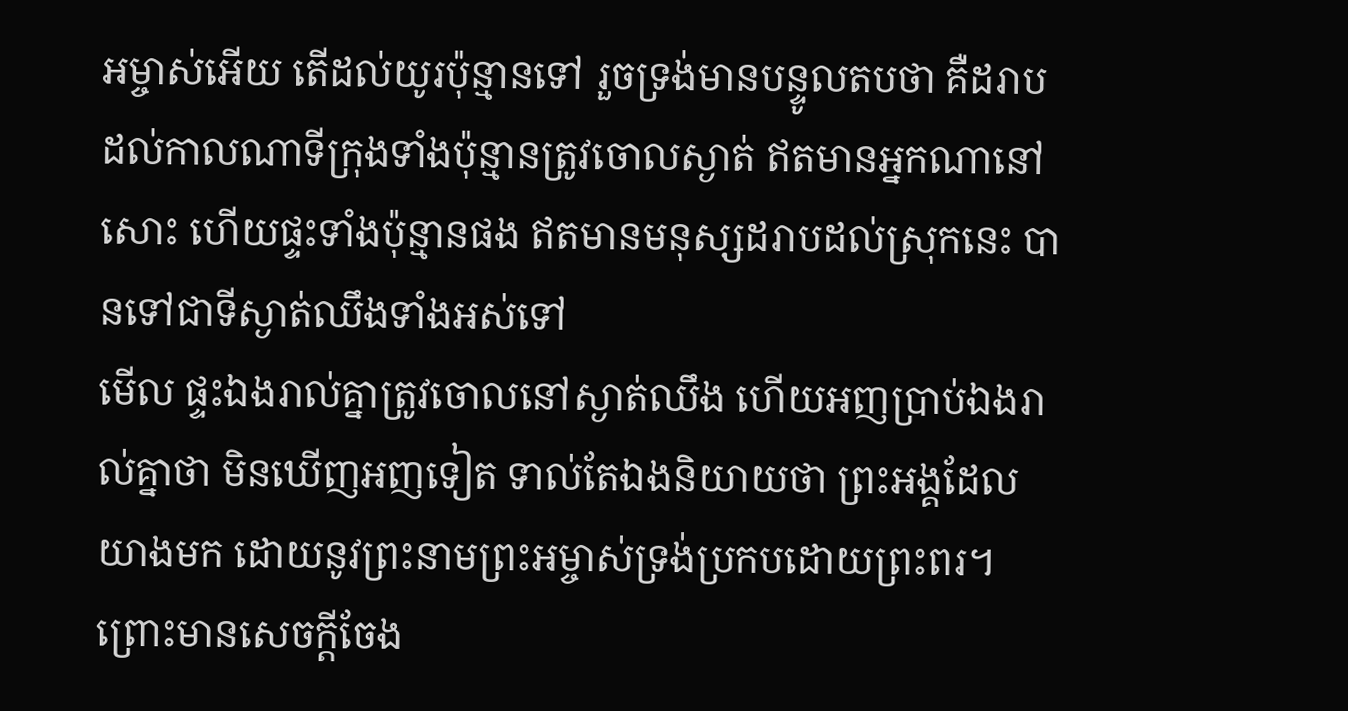អម្ចាស់អើយ តើដល់យូរប៉ុន្មានទៅ រួចទ្រង់មានបន្ទូលតបថា គឺដរាបដល់កាលណាទីក្រុងទាំងប៉ុន្មានត្រូវចោលស្ងាត់ ឥតមានអ្នកណានៅសោះ ហើយផ្ទះទាំងប៉ុន្មានផង ឥតមានមនុស្សដរាបដល់ស្រុកនេះ បានទៅជាទីស្ងាត់ឈឹងទាំងអស់ទៅ
មើល ផ្ទះឯងរាល់គ្នាត្រូវចោលនៅស្ងាត់ឈឹង ហើយអញប្រាប់ឯងរាល់គ្នាថា មិនឃើញអញទៀត ទាល់តែឯងនិយាយថា ព្រះអង្គដែលយាងមក ដោយនូវព្រះនាមព្រះអម្ចាស់ទ្រង់ប្រកបដោយព្រះពរ។
ព្រោះមានសេចក្ដីចែង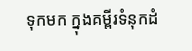ទុកមក ក្នុងគម្ពីរទំនុកដំ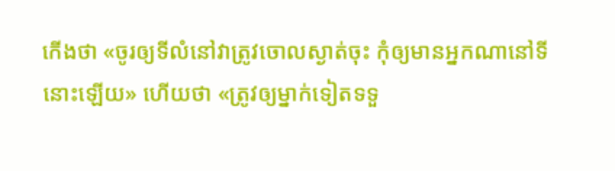កើងថា «ចូរឲ្យទីលំនៅវាត្រូវចោលស្ងាត់ចុះ កុំឲ្យមានអ្នកណានៅទីនោះឡើយ» ហើយថា «ត្រូវឲ្យម្នាក់ទៀតទទួ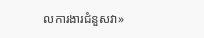លការងារជំនួសវា»